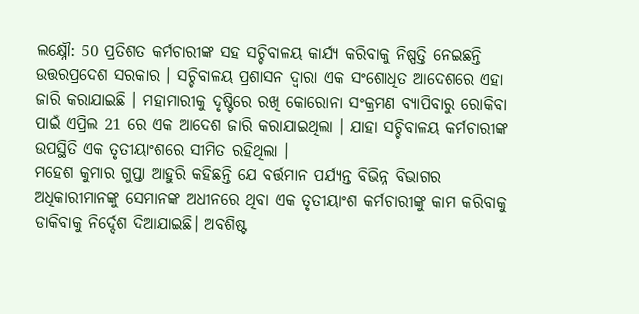ଲକ୍ଷ୍ନୌ: 50 ପ୍ରତିଶତ କର୍ମଚାରୀଙ୍କ ସହ ସଚ୍ଚିବାଳୟ କାର୍ଯ୍ୟ କରିବାକୁ ନିଷ୍ପତ୍ତି ନେଇଛନ୍ତି ଉତ୍ତରପ୍ରଦେଶ ସରକାର । ସଚ୍ଚିବାଳୟ ପ୍ରଶାସନ ଦ୍ୱାରା ଏକ ସଂଶୋଧିତ ଆଦେଶରେ ଏହା ଜାରି କରାଯାଇଛି । ମହାମାରୀକୁ ଦୃଷ୍ଟିରେ ରଖି କୋରୋନା ସଂକ୍ରମଣ ବ୍ୟାପିବାରୁ ରୋକିବା ପାଇଁ ଏପ୍ରିଲ 21 ରେ ଏକ ଆଦେଶ ଜାରି କରାଯାଇଥିଲା । ଯାହା ସଚ୍ଚିବାଳୟ କର୍ମଚାରୀଙ୍କ ଉପସ୍ଥିତି ଏକ ତୃତୀୟାଂଶରେ ସୀମିତ ରହିଥିଲା ।
ମହେଶ କୁମାର ଗୁପ୍ତା ଆହୁରି କହିଛନ୍ତି ଯେ ବର୍ତ୍ତମାନ ପର୍ଯ୍ୟନ୍ତ ବିଭିନ୍ନ ବିଭାଗର ଅଧିକାରୀମାନଙ୍କୁ ସେମାନଙ୍କ ଅଧୀନରେ ଥିବା ଏକ ତୃତୀୟାଂଶ କର୍ମଚାରୀଙ୍କୁ କାମ କରିବାକୁ ଡାକିବାକୁ ନିର୍ଦ୍ଦେଶ ଦିଆଯାଇଛି। ଅବଶିଷ୍ଟ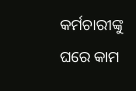କର୍ମଚାରୀଙ୍କୁ ଘରେ କାମ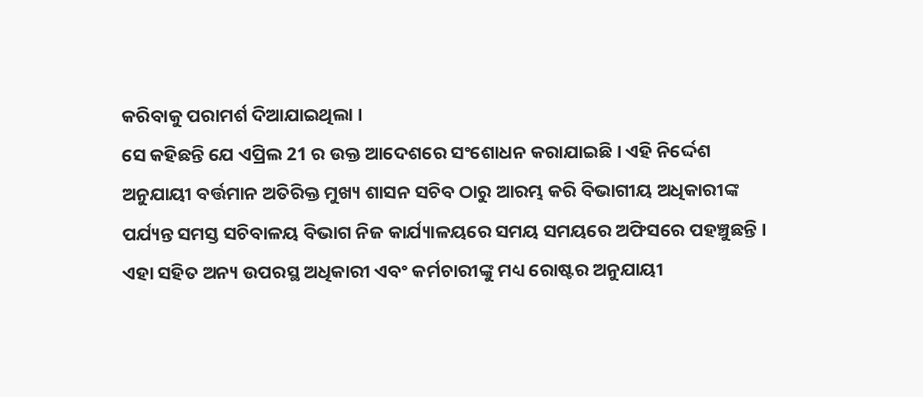କରିବାକୁ ପରାମର୍ଶ ଦିଆଯାଇଥିଲା ।
ସେ କହିଛନ୍ତି ଯେ ଏପ୍ରିଲ 21 ର ଉକ୍ତ ଆଦେଶରେ ସଂଶୋଧନ କରାଯାଇଛି । ଏହି ନିର୍ଦ୍ଦେଶ ଅନୁଯାୟୀ ବର୍ତ୍ତମାନ ଅତିରିକ୍ତ ମୁଖ୍ୟ ଶାସନ ସଚିବ ଠାରୁ ଆରମ୍ଭ କରି ବିଭାଗୀୟ ଅଧିକାରୀଙ୍କ ପର୍ଯ୍ୟନ୍ତ ସମସ୍ତ ସଚିବାଳୟ ବିଭାଗ ନିଜ କାର୍ଯ୍ୟାଳୟରେ ସମୟ ସମୟରେ ଅଫିସରେ ପହଞ୍ଚୁଛନ୍ତି ।
ଏହା ସହିତ ଅନ୍ୟ ଉପରସ୍ଥ ଅଧିକାରୀ ଏବଂ କର୍ମଚାରୀଙ୍କୁ ମଧ୍ୟ ରୋଷ୍ଟର ଅନୁଯାୟୀ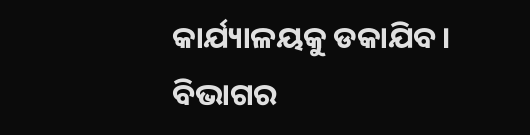କାର୍ଯ୍ୟାଳୟକୁ ଡକାଯିବ। ବିଭାଗର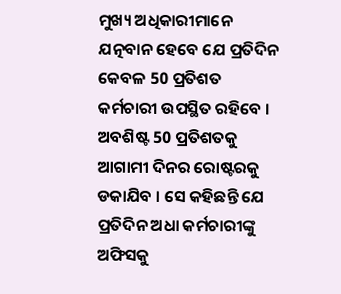ମୁଖ୍ୟ ଅଧିକାରୀମାନେ ଯତ୍ନବାନ ହେବେ ଯେ ପ୍ରତିଦିନ କେବଳ 50 ପ୍ରତିଶତ କର୍ମଚାରୀ ଉପସ୍ଥିତ ରହିବେ । ଅବଶିଷ୍ଟ 50 ପ୍ରତିଶତକୁ ଆଗାମୀ ଦିନର ରୋଷ୍ଟରକୁ ଡକାଯିବ । ସେ କହିଛନ୍ତି ଯେ ପ୍ରତିଦିନ ଅଧା କର୍ମଚାରୀଙ୍କୁ ଅଫିସକୁ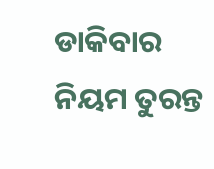ଡାକିବାର ନିୟମ ତୁରନ୍ତ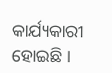କାର୍ଯ୍ୟକାରୀ ହୋଇଛି ।